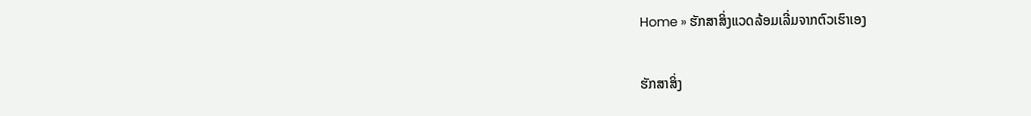Home » ຮັກສາສິ່ງແວດລ້ອມເລີ່ມຈາກຕົວເຮົາເອງ

ຮັກສາສິ່ງ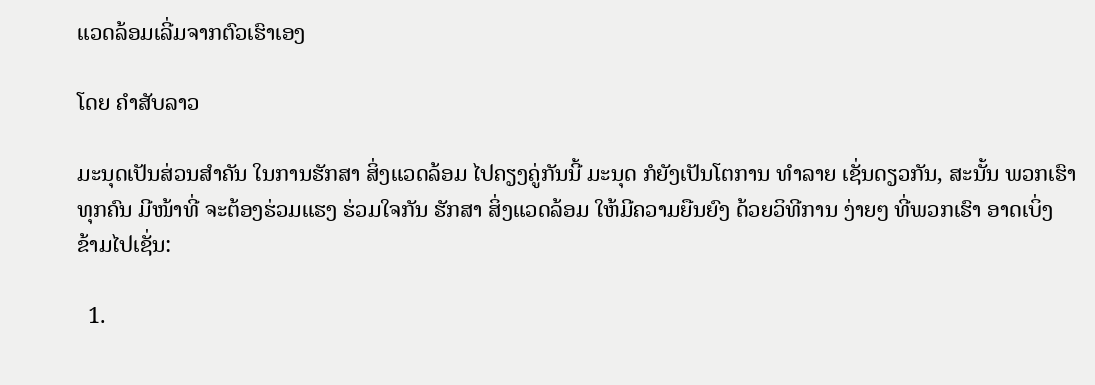ແວດລ້ອມເລີ່ມຈາກຕົວເຮົາເອງ

ໂດຍ ຄໍາສັບລາວ

ມະນຸດເປັນສ່ວນສຳຄັນ ໃນການຮັກສາ ສິ່ງແວດລ້ອມ ໄປຄຽງຄູ່ກັນນີ້ ມະນຸດ ກໍຍັງເປັນໂຕການ ທຳລາຍ ເຊັ່ນດຽວກັນ, ສະນັ້ນ ພວກເຮົາທຸກຄົນ ມີໜ້າທີ່ ຈະຕ້ອງຮ່ວມແຮງ ຮ່ວມໃຈກັນ ຮັກສາ ສິ່ງແວດລ້ອມ ໃຫ້ມີຄວາມຍືນຍົງ ດ້ວຍວິທີການ ງ່າຍໆ ທີ່ພວກເຮົາ ອາດເບິ່ງ ຂ້າມໄປເຊັ່ນ:

  1.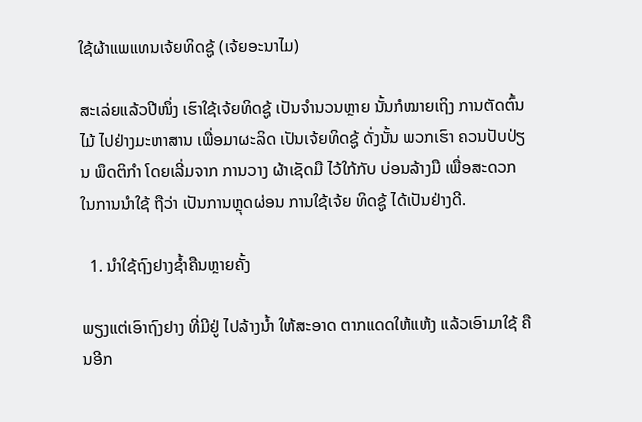ໃຊ້ຜ້າແພແທນເຈ້ຍທິດຊູ້ (ເຈ້ຍອະນາໄມ)

ສະເລ່ຍແລ້ວປີໜຶ່ງ ເຮົາໃຊ້ເຈ້ຍທິດຊູ້ ເປັນຈຳນວນຫຼາຍ ນັ້ນກໍໝາຍເຖິງ ການຕັດຕົ້ນໄມ້ ໄປຢ່າງມະຫາສານ ເພື່ອມາຜະລິດ ເປັນເຈ້ຍທິດຊູ້ ດັ່ງນັ້ນ ພວກເຮົາ ຄວນປັບປ່ຽນ ພຶດຕິກຳ ໂດຍເລີ່ມຈາກ ການວາງ ຜ້າເຊັດມື ໄວ້ໃກ້ກັບ ບ່ອນລ້າງມື ເພື່ອສະດວກ ໃນການນຳໃຊ້ ຖືວ່າ ເປັນການຫຼຸດຜ່ອນ ການໃຊ້ເຈ້ຍ ທິດຊູ້ ໄດ້ເປັນຢ່າງດີ.

  1. ນຳໃຊ້ຖົງຢາງຊ້ຳຄືນຫຼາຍຄັ້ງ

ພຽງແຕ່ເອົາຖົງຢາງ ທີ່ມີຢູ່ ໄປລ້າງນ້ຳ ໃຫ້ສະອາດ ຕາກແດດໃຫ້ແຫ້ງ ແລ້ວເອົາມາໃຊ້ ຄືນອີກ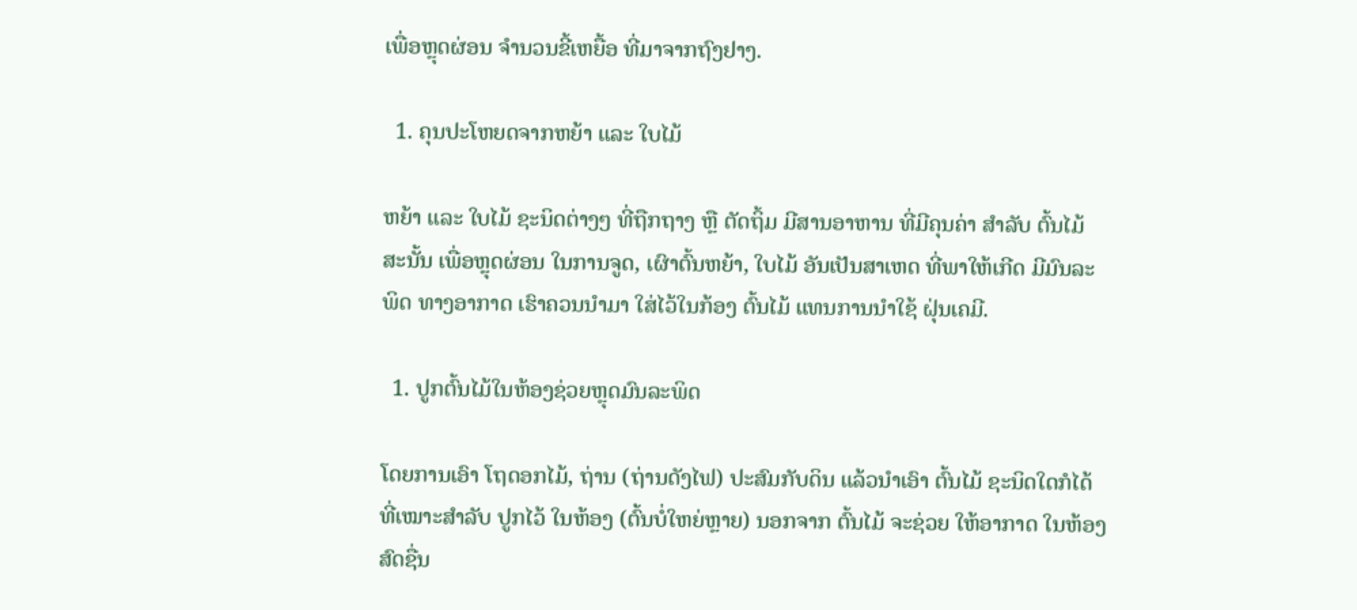ເພື່ອຫຼຸດຜ່ອນ ຈຳນວນຂີ້ເຫຍື້ອ ທີ່ມາຈາກຖົງຢາງ.

  1. ຄຸນປະໂຫຍດຈາກຫຍ້າ ແລະ ໃບໄມ້

ຫຍ້າ ແລະ ໃບໄມ້ ຊະນິດຕ່າງໆ ທີ່ຖືກຖາງ ຫຼື ຕັດຖິ້ມ ມີສານອາຫານ ທີ່ມີຄຸນຄ່າ ສຳລັບ ຕົ້ນໄມ້ ສະນັ້ນ ເພື່ອຫຼຸດຜ່ອນ ໃນການຈູດ, ເຜົາຕົ້ນຫຍ້າ, ໃບໄມ້ ອັນເປັນສາເຫດ ທີ່ພາໃຫ້ເກີດ ມີມົນລະພິດ ທາງອາກາດ ເຮົາຄວນນຳມາ ໃສ່ໄວ້ໃນກ້ອງ ຕົ້ນໄມ້ ແທນການນຳໃຊ້ ຝຸ່ນເຄມີ.

  1. ປູກຕົ້ນໄມ້ໃນຫ້ອງຊ່ວຍຫຼຸດມົນລະພິດ

ໂດຍການເອົາ ໂຖດອກໄມ້, ຖ່ານ (ຖ່ານດັງໄຟ) ປະສົມກັບດິນ ແລ້ວນຳເອົາ ຕົ້ນໄມ້ ຊະນິດໃດກໍໄດ້ ທີ່ເໝາະສຳລັບ ປູກໄວ້ ໃນຫ້ອງ (ຕົ້ນບໍ່ໃຫຍ່ຫຼາຍ) ນອກຈາກ ຕົ້ນໄມ້ ຈະຊ່ວຍ ໃຫ້ອາກາດ ໃນຫ້ອງ ສົດຊື່ນ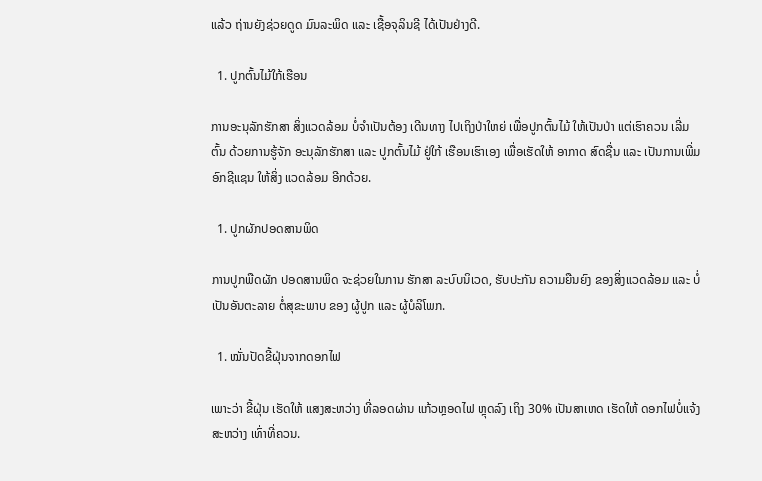ແລ້ວ ຖ່ານຍັງຊ່ວຍດູດ ມົນລະພິດ ແລະ ເຊື້ອຈຸລິນຊີ ໄດ້ເປັນຢ່າງດີ.

  1. ປູກຕົ້ນໄມ້ໃກ້ເຮືອນ

ການອະນຸລັກຮັກສາ ສິ່ງແວດລ້ອມ ບໍ່ຈຳເປັນຕ້ອງ ເດີນທາງ ໄປເຖິງປ່າໃຫຍ່ ເພື່ອປູກຕົ້ນໄມ້ ໃຫ້ເປັນປ່າ ແຕ່ເຮົາຄວນ ເລີ່ມຕົ້ນ ດ້ວຍການຮູ້ຈັກ ອະນຸລັກຮັກສາ ແລະ ປູກຕົ້ນໄມ້ ຢູ່ໃກ້ ເຮືອນເຮົາເອງ ເພື່ອເຮັດໃຫ້ ອາກາດ ສົດຊື່ນ ແລະ ເປັນການເພີ່ມ ອົກຊີແຊນ ໃຫ້ສິ່ງ ແວດລ້ອມ ອີກດ້ວຍ.

  1. ປູກຜັກປອດສານພິດ

ການປູກພືດຜັກ ປອດສານພິດ ຈະຊ່ວຍໃນການ ຮັກສາ ລະບົບນິເວດ, ຮັບປະກັນ ຄວາມຍືນຍົງ ຂອງສິ່ງແວດລ້ອມ ແລະ ບໍ່ເປັນອັນຕະລາຍ ຕໍ່ສຸຂະພາບ ຂອງ ຜູ້ປູກ ແລະ ຜູ້ບໍລິໂພກ.

  1. ໝັ່ນປັດຂີ້ຝຸ່ນຈາກດອກໄຟ

ເພາະວ່າ ຂີ້ຝຸ່ນ ເຮັດໃຫ້ ແສງສະຫວ່າງ ທີ່ລອດຜ່ານ ແກ້ວຫຼອດໄຟ ຫຼຸດລົງ ເຖິງ 30% ເປັນສາເຫດ ເຮັດໃຫ້ ດອກໄຟບໍ່ແຈ້ງ ສະຫວ່າງ ເທົ່າທີ່ຄວນ.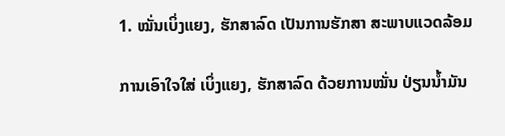1. ໝັ່ນເບິ່ງແຍງ, ຮັກສາລົດ ເປັນການຮັກສາ ສະພາບແວດລ້ອມ

ການເອົາໃຈໃສ່ ເບິ່ງແຍງ, ຮັກສາລົດ ດ້ວຍການໝັ່ນ ປ່ຽນນ້ຳມັນ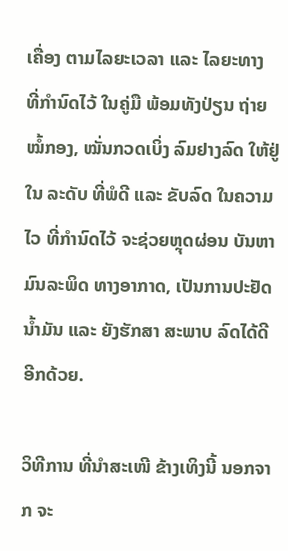ເຄື່ອງ ຕາມໄລຍະເວລາ ແລະ ໄລຍະທາງ ທີ່ກຳນົດໄວ້ ໃນຄູ່ມື ພ້ອມທັງປ່ຽນ ຖ່າຍໝໍ້ກອງ, ໝັ່ນກວດເບິ່ງ ລົມຢາງລົດ ໃຫ້ຢູ່ໃນ ລະດັບ ທີ່ພໍດີ ແລະ ຂັບລົດ ໃນຄວາມໄວ ທີ່ກຳນົດໄວ້ ຈະຊ່ວຍຫຼຸດຜ່ອນ ບັນຫາ ມົນລະພິດ ທາງອາກາດ, ເປັນການປະຢັດ ນ້ຳມັນ ແລະ ຍັງຮັກສາ ສະພາບ ລົດໄດ້ດີອີກດ້ວຍ.

ວິທີການ ທີ່ນຳສະເໜີ ຂ້າງເທິງນີ້ ນອກຈາກ ຈະ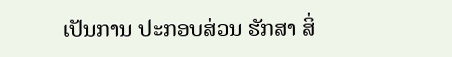ເປັນການ ປະກອບສ່ວນ ຮັກສາ ສິ່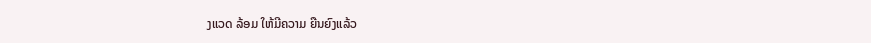ງແວດ ລ້ອມ ໃຫ້ມີຄວາມ ຍືນຍົງແລ້ວ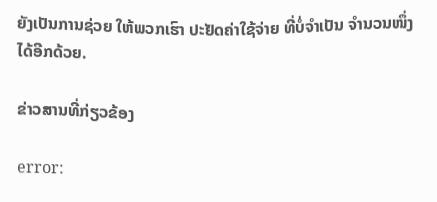ຍັງເປັນການຊ່ວຍ ໃຫ້ພວກເຮົາ ປະຢັດຄ່າໃຊ້ຈ່າຍ ທີ່ບໍ່ຈຳເປັນ ຈຳນວນໜຶ່ງ ໄດ້ອີກດ້ວຍ.

ຂ່າວສານທີ່ກ່ຽວຂ້ອງ

error: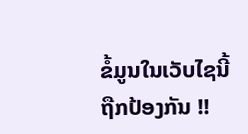ຂໍ້ມູນໃນເວັບໄຊນີ້ ຖືກປ້ອງກັນ !!